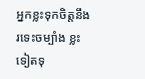អ្នកខ្លះទុកចិត្តនឹងរទេះចម្បាំង ខ្លះទៀតទុ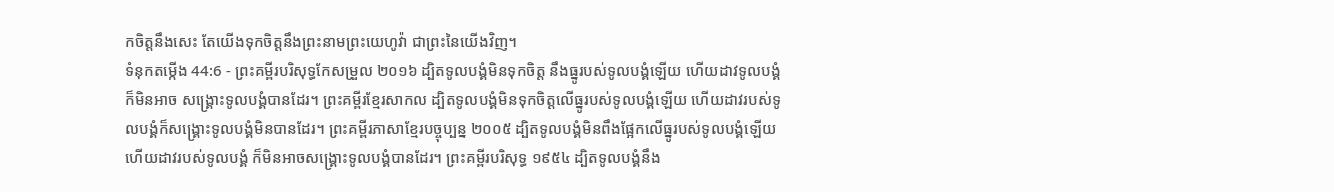កចិត្តនឹងសេះ តែយើងទុកចិត្តនឹងព្រះនាមព្រះយេហូវ៉ា ជាព្រះនៃយើងវិញ។
ទំនុកតម្កើង 44:6 - ព្រះគម្ពីរបរិសុទ្ធកែសម្រួល ២០១៦ ដ្បិតទូលបង្គំមិនទុកចិត្ត នឹងធ្នូរបស់ទូលបង្គំឡើយ ហើយដាវទូលបង្គំក៏មិនអាច សង្គ្រោះទូលបង្គំបានដែរ។ ព្រះគម្ពីរខ្មែរសាកល ដ្បិតទូលបង្គំមិនទុកចិត្តលើធ្នូរបស់ទូលបង្គំឡើយ ហើយដាវរបស់ទូលបង្គំក៏សង្គ្រោះទូលបង្គំមិនបានដែរ។ ព្រះគម្ពីរភាសាខ្មែរបច្ចុប្បន្ន ២០០៥ ដ្បិតទូលបង្គំមិនពឹងផ្អែកលើធ្នូរបស់ទូលបង្គំឡើយ ហើយដាវរបស់ទូលបង្គំ ក៏មិនអាចសង្គ្រោះទូលបង្គំបានដែរ។ ព្រះគម្ពីរបរិសុទ្ធ ១៩៥៤ ដ្បិតទូលបង្គំនឹង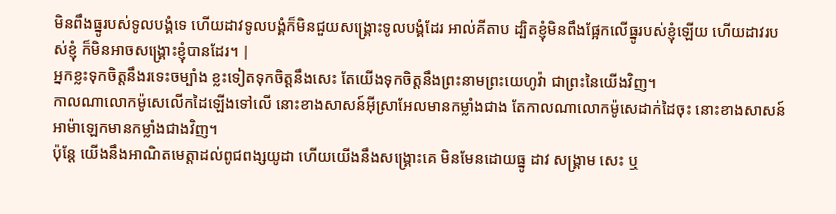មិនពឹងធ្នូរបស់ទូលបង្គំទេ ហើយដាវទូលបង្គំក៏មិនជួយសង្រ្គោះទូលបង្គំដែរ អាល់គីតាប ដ្បិតខ្ញុំមិនពឹងផ្អែកលើធ្នូរបស់ខ្ញុំឡើយ ហើយដាវរបស់ខ្ញុំ ក៏មិនអាចសង្គ្រោះខ្ញុំបានដែរ។ |
អ្នកខ្លះទុកចិត្តនឹងរទេះចម្បាំង ខ្លះទៀតទុកចិត្តនឹងសេះ តែយើងទុកចិត្តនឹងព្រះនាមព្រះយេហូវ៉ា ជាព្រះនៃយើងវិញ។
កាលណាលោកម៉ូសេលើកដៃឡើងទៅលើ នោះខាងសាសន៍អ៊ីស្រាអែលមានកម្លាំងជាង តែកាលណាលោកម៉ូសេដាក់ដៃចុះ នោះខាងសាសន៍អាម៉ាឡេកមានកម្លាំងជាងវិញ។
ប៉ុន្ដែ យើងនឹងអាណិតមេត្តាដល់ពូជពង្សយូដា ហើយយើងនឹងសង្គ្រោះគេ មិនមែនដោយធ្នូ ដាវ សង្គ្រាម សេះ ឬ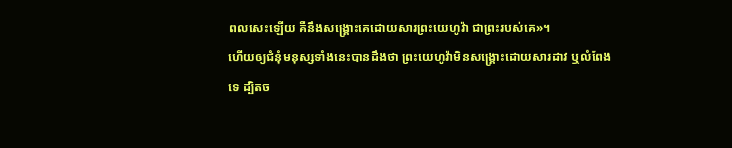ពលសេះឡើយ គឺនឹងសង្គ្រោះគេដោយសារព្រះយេហូវ៉ា ជាព្រះរបស់គេ»។
ហើយឲ្យជំនុំមនុស្សទាំងនេះបានដឹងថា ព្រះយេហូវ៉ាមិនសង្គ្រោះដោយសារដាវ ឬលំពែងទេ ដ្បិតច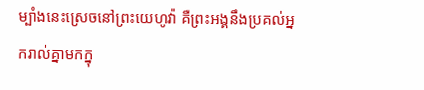ម្បាំងនេះស្រេចនៅព្រះយេហូវ៉ា គឺព្រះអង្គនឹងប្រគល់អ្នករាល់គ្នាមកក្នុ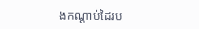ងកណ្ដាប់ដៃរប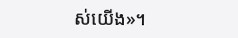ស់យើង»។